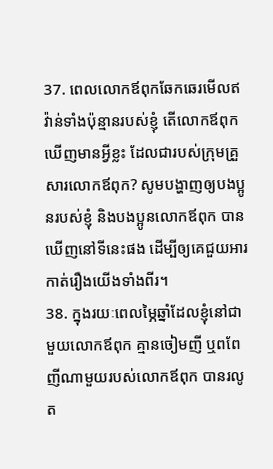37. ពេលលោកឪពុកឆែកឆេរមើលឥវ៉ាន់ទាំងប៉ុន្មានរបស់ខ្ញុំ តើលោកឪពុកឃើញមានអ្វីខ្លះ ដែលជារបស់ក្រុមគ្រួសារលោកឪពុក? សូមបង្ហាញឲ្យបងប្អូនរបស់ខ្ញុំ និងបងប្អូនលោកឪពុក បានឃើញនៅទីនេះផង ដើម្បីឲ្យគេជួយអារកាត់រឿងយើងទាំងពីរ។
38. ក្នុងរយៈពេលម្ភៃឆ្នាំដែលខ្ញុំនៅជាមួយលោកឪពុក គ្មានចៀមញី ឬពពែញីណាមួយរបស់លោកឪពុក បានរលូត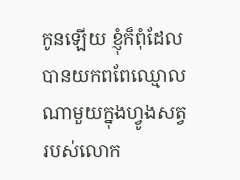កូនឡើយ ខ្ញុំក៏ពុំដែលបានយកពពែឈ្មោលណាមួយក្នុងហ្វូងសត្វរបស់លោក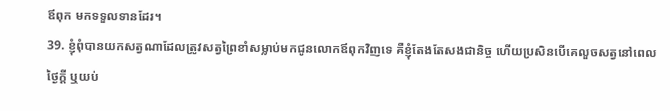ឪពុក មកទទួលទានដែរ។
39. ខ្ញុំពុំបានយកសត្វណាដែលត្រូវសត្វព្រៃខាំសម្លាប់មកជូនលោកឪពុកវិញទេ គឺខ្ញុំតែងតែសងជានិច្ច ហើយប្រសិនបើគេលួចសត្វនៅពេលថ្ងៃក្ដី ឬយប់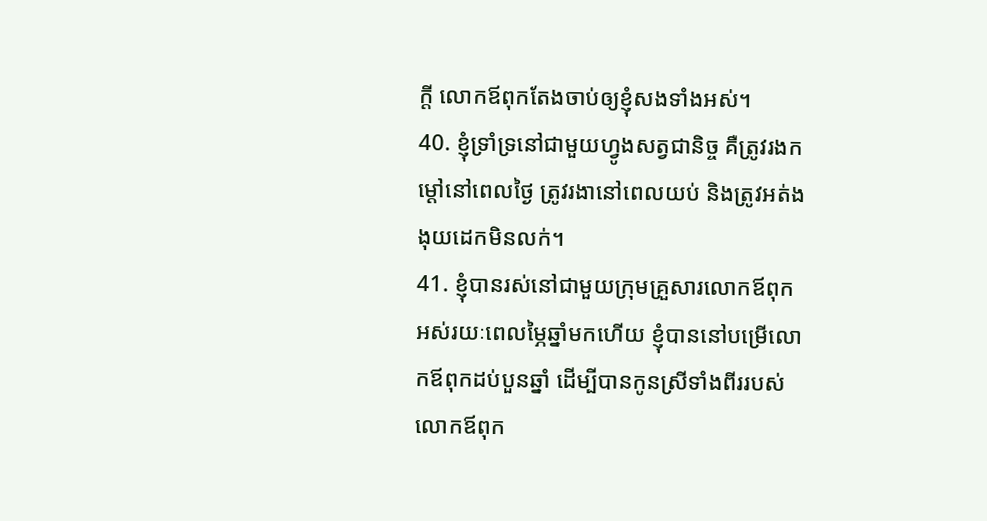ក្ដី លោកឪពុកតែងចាប់ឲ្យខ្ញុំសងទាំងអស់។
40. ខ្ញុំទ្រាំទ្រនៅជាមួយហ្វូងសត្វជានិច្ច គឺត្រូវរងកម្ដៅនៅពេលថ្ងៃ ត្រូវរងានៅពេលយប់ និងត្រូវអត់ងងុយដេកមិនលក់។
41. ខ្ញុំបានរស់នៅជាមួយក្រុមគ្រួសារលោកឪពុក អស់រយៈពេលម្ភៃឆ្នាំមកហើយ ខ្ញុំបាននៅបម្រើលោកឪពុកដប់បួនឆ្នាំ ដើម្បីបានកូនស្រីទាំងពីររបស់លោកឪពុក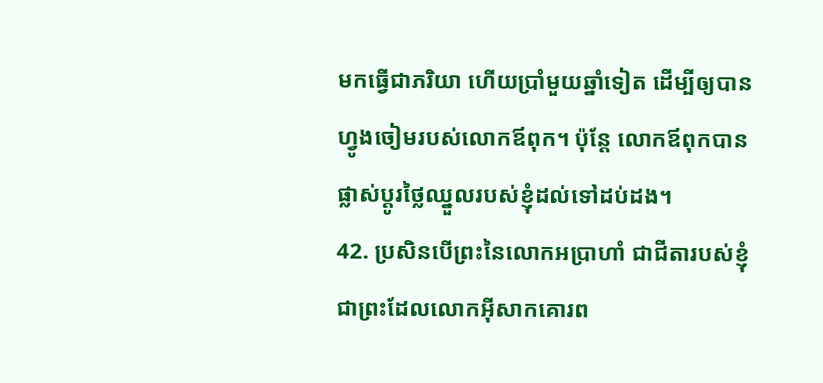មកធ្វើជាភរិយា ហើយប្រាំមួយឆ្នាំទៀត ដើម្បីឲ្យបានហ្វូងចៀមរបស់លោកឪពុក។ ប៉ុន្តែ លោកឪពុកបានផ្លាស់ប្ដូរថ្លៃឈ្នួលរបស់ខ្ញុំដល់ទៅដប់ដង។
42. ប្រសិនបើព្រះនៃលោកអប្រាហាំ ជាជីតារបស់ខ្ញុំ ជាព្រះដែលលោកអ៊ីសាកគោរព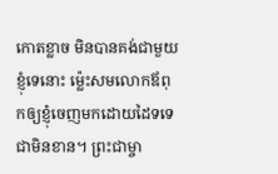កោតខ្លាច មិនបានគង់ជាមួយខ្ញុំទេនោះ ម៉្លេះសមលោកឪពុកឲ្យខ្ញុំចេញមកដោយដៃទទេជាមិនខាន។ ព្រះជាម្ចា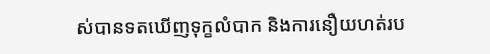ស់បានទតឃើញទុក្ខលំបាក និងការនឿយហត់រប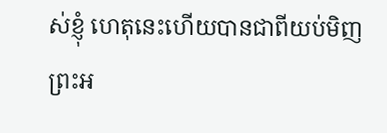ស់ខ្ញុំ ហេតុនេះហើយបានជាពីយប់មិញ ព្រះអ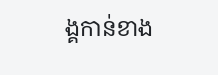ង្គកាន់ខាង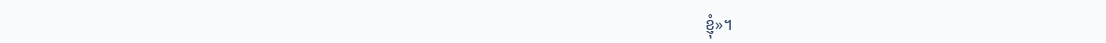ខ្ញុំ»។